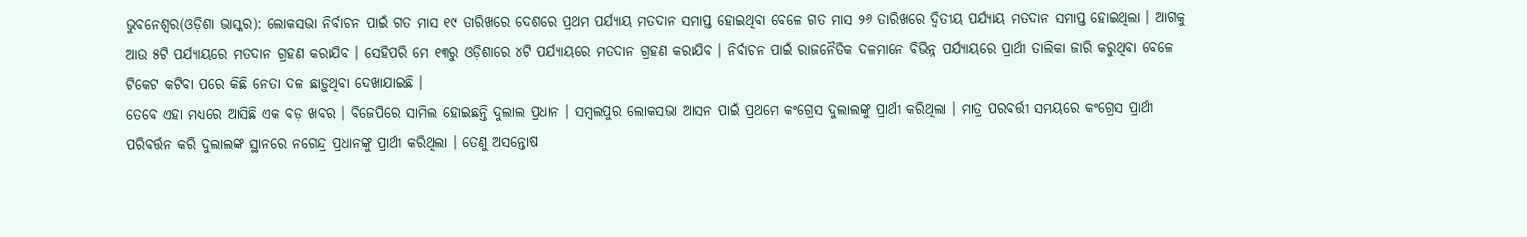ଭୁବନେଶ୍ୱର(ଓଡ଼ିଶା ଭାସ୍କର): ଲୋକସଭା ନିର୍ବାଚନ ପାଇଁ ଗତ ମାସ ୧୯ ତାରିଖରେ ଦେଶରେ ପ୍ରଥମ ପର୍ଯ୍ୟାୟ ମତଦାନ ସମାପ୍ତ ହୋଇଥିବା ବେଳେ ଗତ ମାସ ୨୬ ତାରିଖରେ ଦ୍ୱିତୀୟ ପର୍ଯ୍ୟାୟ ମତଦାନ ସମାପ୍ତ ହୋଇଥିଲା । ଆଗକୁ ଆଉ ୫ଟି ପର୍ଯ୍ୟାୟରେ ମତଦାନ ଗ୍ରହଣ କରାଯିବ । ସେହିପରି ମେ ୧୩ରୁ ଓଡ଼ିଶାରେ ୪ଟି ପର୍ଯ୍ୟାୟରେ ମତଦାନ ଗ୍ରହଣ କରାଯିବ । ନିର୍ବାଚନ ପାଇଁ ରାଜନୈତିକ ଦଳମାନେ ବିଭିନ୍ନ ପର୍ଯ୍ୟାୟରେ ପ୍ରାର୍ଥୀ ତାଲିକା ଜାରି କରୁଥିବା ବେଳେ ଟିକେଟ କଟିବା ପରେ କିଛି ନେତା ଦଳ ଛାଡ଼ୁଥିବା ଦେଖାଯାଇଛି ।
ତେବେ ଏହା ମଧ୍ୟରେ ଆସିଛି ଏକ ବଡ଼ ଖବର । ବିଜେପିରେ ସାମିଲ ହୋଇଛନ୍ତି ଦୁଲାଲ ପ୍ରଧାନ । ସମ୍ବଲପୁର ଲୋକସଭା ଆସନ ପାଇଁ ପ୍ରଥମେ କଂଗ୍ରେସ ଦୁଲାଲଙ୍କୁ ପ୍ରାର୍ଥୀ କରିଥିଲା । ମାତ୍ର ପରବର୍ତ୍ତୀ ସମୟରେ କଂଗ୍ରେସ ପ୍ରାର୍ଥୀ ପରିବର୍ତ୍ତନ କରି ଦୁଲାଲଙ୍କ ସ୍ଥାନରେ ନଗେନ୍ଦ୍ର ପ୍ରଧାନଙ୍କୁ ପ୍ରାର୍ଥୀ କରିଥିଲା । ତେଣୁ ଅସନ୍ତୋଷ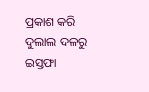ପ୍ରକାଶ କରି ଦୁଲାଲ ଦଳରୁ ଇସ୍ତଫା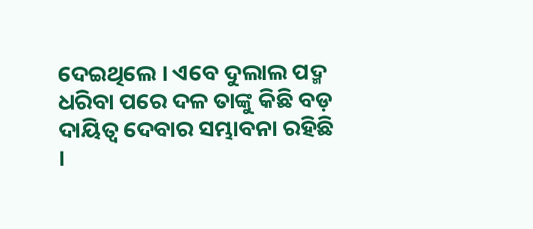ଦେଇଥିଲେ । ଏବେ ଦୁଲାଲ ପଦ୍ମ ଧରିବା ପରେ ଦଳ ତାଙ୍କୁ କିଛି ବଡ଼ ଦାୟିତ୍ୱ ଦେବାର ସମ୍ଭାବନା ରହିଛି ।